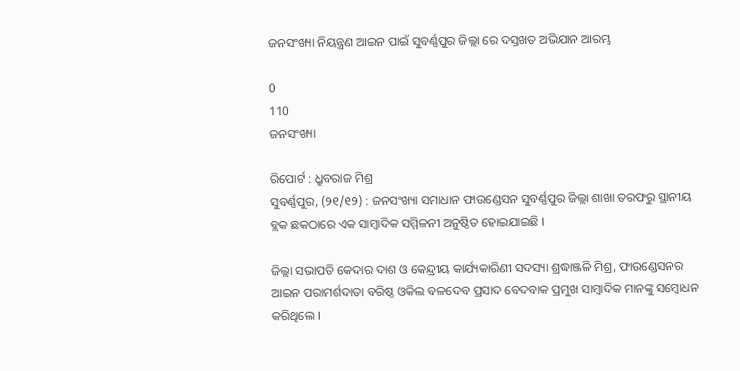ଜନସଂଖ୍ୟା ନିୟନ୍ତ୍ରଣ ଆଇନ ପାଇଁ ସୁବର୍ଣ୍ଣପୁର ଜିଲ୍ଲା ରେ ଦସ୍ତଖତ ଅଭିଯାନ ଆରମ୍ଭ

0
110
ଜନସଂଖ୍ୟା

ରିପୋର୍ଟ : ଧ୍ରୁବରାଜ ମିଶ୍ର
ସୁବର୍ଣ୍ଣପୁର, (୨୧/୧୨) : ଜନସଂଖ୍ୟା ସମାଧାନ ଫାଉଣ୍ଡେସନ ସୁବର୍ଣ୍ଣପୁର ଜିଲ୍ଲା ଶାଖା ତରଫରୁ ସ୍ଥାନୀୟ ବ୍ଲକ ଛକଠାରେ ଏକ ସାମ୍ୱାଦିକ ସମ୍ମିଳନୀ ଅନୁଷ୍ଠିତ ହୋଇଯାଇଛି ।

ଜିଲ୍ଲା ସଭାପତି କେଦାର ଦାଶ ଓ କେନ୍ଦ୍ରୀୟ କାର୍ଯ୍ୟକାରିଣୀ ସଦସ୍ୟା ଶ୍ରଦ୍ଧାଞ୍ଜଳି ମିଶ୍ର, ଫାଉଣ୍ଡେସନର ଆଇନ ପରାମର୍ଶଦାତା ବରିଷ୍ଠ ଓକିଲ ବଳଦେବ ପ୍ରସାଦ ବେଦବାକ ପ୍ରମୁଖ ସାମ୍ବାଦିକ ମାନଙ୍କୁ ସମ୍ବୋଧନ କରିଥିଲେ ।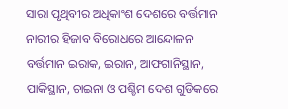ସାରା ପୃଥିବୀର ଅଧିକାଂଶ ଦେଶରେ ବର୍ତ୍ତମାନ ନାରୀର ହିଜାବ ବିରୋଧରେ ଆନ୍ଦୋଳନ ବର୍ତ୍ତମାନ ଇରାକ, ଇରାନ, ଆଫଗାନିସ୍ଥାନ, ପାକିସ୍ଥାନ, ଚାଇନା ଓ ପଶ୍ଚିମ ଦେଶ ଗୁଡିକରେ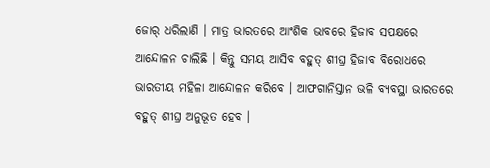ଜୋର୍ ଧରିଲାଣି । ମାତ୍ର ଭାରତରେ ଆଂଶିକ ଭାବରେ ହିଜାବ ସପକ୍ଷରେ ଆନ୍ଦୋଳନ ଚାଲିଛି । କିନ୍ତୁ ସମୟ ଆସିବ ବହୁତ୍ ଶୀଘ୍ର ହିଜାବ ବିରୋଧରେ ଭାରତୀୟ ମହିଳା ଆନ୍ଦୋଳନ କରିବେ । ଆଫଗାନିସ୍ତାନ ଭଳି ବ୍ୟବସ୍ଥା ଭାରତରେ ବହୁତ୍ ଶୀଘ୍ର ଅନୁଭୂତ ହେବ ।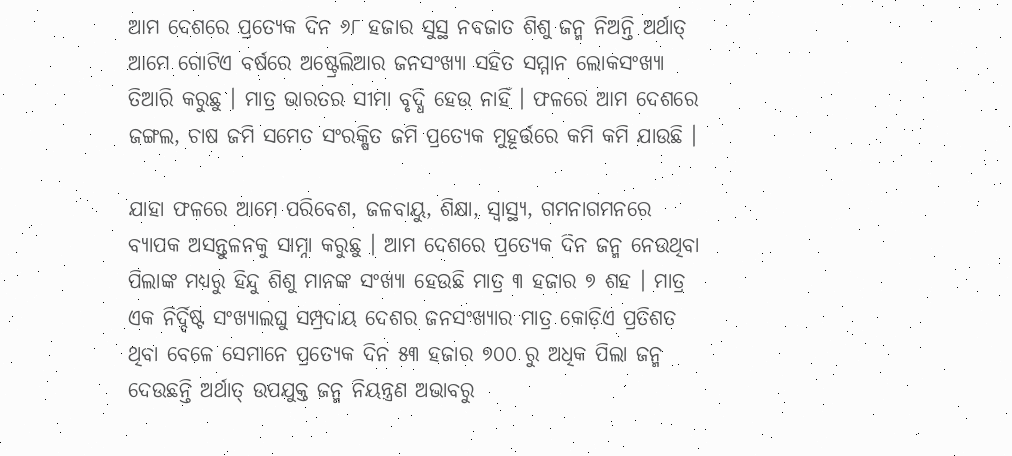ଆମ ଦେଶରେ ପ୍ରତ୍ୟେକ ଦିନ ୬୮ ହଜାର ସୁସ୍ଥ ନବଜାତ ଶିଶୁ ଜନ୍ମ ନିଅନ୍ତି ଅର୍ଥାତ୍ ଆମେ ଗୋଟିଏ ବର୍ଷରେ ଅଷ୍ଟ୍ରେଲିଆର ଜନସଂଖ୍ୟା ସହିତ ସମ୍ମାନ ଲୋକସଂଖ୍ୟା ତିଆରି କରୁଛୁ । ମାତ୍ର ଭାରତର ସୀମା ବୃଦ୍ଧି ହେଉ ନାହିଁ । ଫଳରେ ଆମ ଦେଶରେ ଜଙ୍ଗଲ, ଚାଷ ଜମି ସମେତ ସଂରକ୍ଷିତ ଜମି ପ୍ରତ୍ୟେକ ମୁହୂର୍ତ୍ତରେ କମି କମି ଯାଉଛି ।

ଯାହା ଫଳରେ ଆମେ ପରିବେଶ, ଜଳବାୟୁ, ଶିକ୍ଷା, ସ୍ୱାସ୍ଥ୍ୟ, ଗମନାଗମନରେ ବ୍ୟାପକ ଅସନ୍ତୁଳନକୁ ସାମ୍ନା କରୁଛୁ । ଆମ ଦେଶରେ ପ୍ରତ୍ୟେକ ଦିନ ଜନ୍ମ ନେଉଥିବା ପିଲାଙ୍କ ମଧ୍ୟରୁ ହିନ୍ଦୁ ଶିଶୁ ମାନଙ୍କ ସଂଖ୍ୟା ହେଉଛି ମାତ୍ର ୩ ହଜାର ୭ ଶହ । ମାତ୍ର ଏକ ନିର୍ଦ୍ଦିଷ୍ଟ ସଂଖ୍ୟାଲଘୁ ସମ୍ପ୍ରଦାୟ ଦେଶର ଜନସଂଖ୍ୟାର ମାତ୍ର କୋଡ଼ିଏ ପ୍ରତିଶତ ଥିବା ବେଳେ ସେମାନେ ପ୍ରତ୍ୟେକ ଦିନ ୫୩ ହଜାର ୭୦୦ ରୁ ଅଧିକ ପିଲା ଜନ୍ମ ଦେଉଛନ୍ତି ଅର୍ଥାତ୍ ଉପଯୁକ୍ତ ଜନ୍ମ ନିୟନ୍ତ୍ରଣ ଅଭାବରୁ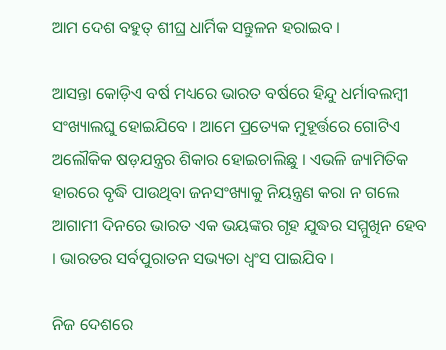ଆମ ଦେଶ ବହୁତ୍ ଶୀଘ୍ର ଧାର୍ମିକ ସନ୍ତୁଳନ ହରାଇବ ।

ଆସନ୍ତା କୋଡ଼ିଏ ବର୍ଷ ମଧ୍ୟରେ ଭାରତ ବର୍ଷରେ ହିନ୍ଦୁ ଧର୍ମାବଲମ୍ବୀ ସଂଖ୍ୟାଲଘୁ ହୋଇଯିବେ । ଆମେ ପ୍ରତ୍ୟେକ ମୁହୂର୍ତ୍ତରେ ଗୋଟିଏ ଅଲୌକିକ ଷଡ଼ଯନ୍ତ୍ରର ଶିକାର ହୋଇଚାଲିଛୁ । ଏଭଳି ଜ୍ୟାମିତିକ ହାରରେ ବୃଦ୍ଧି ପାଉଥିବା ଜନସଂଖ୍ୟାକୁ ନିୟନ୍ତ୍ରଣ କରା ନ ଗଲେ ଆଗାମୀ ଦିନରେ ଭାରତ ଏକ ଭୟଙ୍କର ଗୃହ ଯୁଦ୍ଧର ସମ୍ମୁଖିନ ହେବ । ଭାରତର ସର୍ବପୁରାତନ ସଭ୍ୟତା ଧ୍ଵଂସ ପାଇଯିବ ।

ନିଜ ଦେଶରେ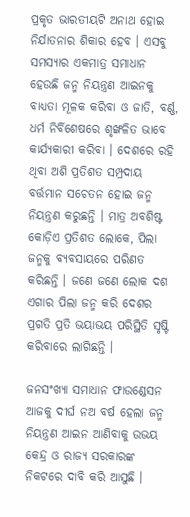ପ୍ରକୃତ ଭାରତୀୟଟି ଅନାଥ ହୋଇ ନିର୍ଯାତନାର ଶିକାର ହେବ । ଏସବୁ ସମସ୍ୟାର ଏକମାତ୍ର ସମାଧାନ ହେଉଛି ଜନ୍ମ ନିୟନ୍ତ୍ରଣ ଆଇନକୁ ବାଧ୍ୟତା ମୂଳକ କରିବା ଓ ଜାତି, ବର୍ଣ୍ଣ, ଧର୍ମ ନିର୍ବିଶେଷରେ ଶୃଙ୍ଖଳିତ ଭାବେ କାର୍ଯ୍ୟକାରୀ କରିବା । ଦେଶରେ ରହି ଥିବା ଅଶି ପ୍ରତିଶତ ସମ୍ପ୍ରଦାୟ ବର୍ତ୍ତମାନ ସଚେତନ ହୋଇ ଜନ୍ମ ନିୟନ୍ତ୍ରଣ କରୁଛନ୍ତି । ମାତ୍ର ଅବଶିଷ୍ଟ କୋଡ଼ିଏ ପ୍ରତିଶତ ଲୋକେ, ପିଲା ଜନ୍ମକୁ ବ୍ୟବସାୟରେ ପରିଣତ କରିଛନ୍ତି । ଜଣେ ଜଣେ ଲୋକ ଦଶ ଏଗାର ପିଲା ଜନ୍ମ କରି ଦେଶର ପ୍ରଗତି ପ୍ରତି ଭୟାଭୟ ପରିସ୍ଥିତି ସୃଷ୍ଟି କରିବାରେ ଲାଗିଛନ୍ତି ।

ଜନସଂଖ୍ୟା ସମାଧାନ ଫାଉଣ୍ଡେସନ ଆଜକୁ ଦୀର୍ଘ ନଅ ବର୍ଷ ହେଲା ଜନ୍ମ ନିୟନ୍ତ୍ରଣ ଆଇନ ଆଣିବାକୁ ଉଭୟ କେନ୍ଦ୍ର ଓ ରାଜ୍ୟ ସରକାରଙ୍କ ନିକଟରେ ଦାବି କରି ଆସୁଛି ।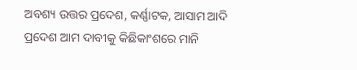ଅବଶ୍ୟ ଉତ୍ତର ପ୍ରଦେଶ, କର୍ଣ୍ଣାଟକ, ଆସାମ ଆଦି ପ୍ରଦେଶ ଆମ ଦାବୀକୁ କିଛିକାଂଶରେ ମାନି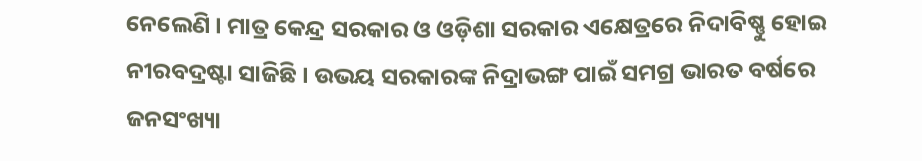ନେଲେଣି । ମାତ୍ର କେନ୍ଦ୍ର ସରକାର ଓ ଓଡ଼ିଶା ସରକାର ଏକ୍ଷେତ୍ରରେ ନିଦାବିଷ୍ଣୁ ହୋଇ ନୀରବଦ୍ରଷ୍ଟା ସାଜିଛି । ଉଭୟ ସରକାରଙ୍କ ନିଦ୍ରାଭଙ୍ଗ ପାଇଁ ସମଗ୍ର ଭାରତ ବର୍ଷରେ ଜନସଂଖ୍ୟା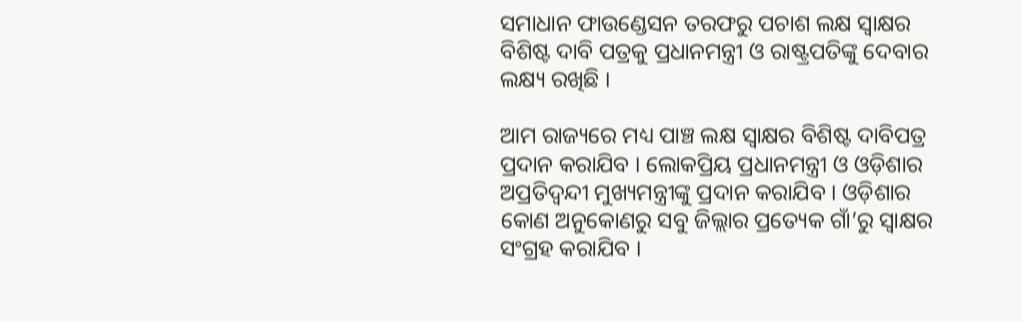ସମାଧାନ ଫାଉଣ୍ଡେସନ ତରଫରୁ ପଚାଶ ଲକ୍ଷ ସ୍ୱାକ୍ଷର ବିଶିଷ୍ଟ ଦାବି ପତ୍ରକୁ ପ୍ରଧାନମନ୍ତ୍ରୀ ଓ ରାଷ୍ଟ୍ରପତିଙ୍କୁ ଦେବାର ଲକ୍ଷ୍ୟ ରଖିଛି ।

ଆମ ରାଜ୍ୟରେ ମଧ୍ୟ ପାଞ୍ଚ ଲକ୍ଷ ସ୍ୱାକ୍ଷର ବିଶିଷ୍ଟ ଦାବିପତ୍ର ପ୍ରଦାନ କରାଯିବ । ଲୋକପ୍ରିୟ ପ୍ରଧାନମନ୍ତ୍ରୀ ଓ ଓଡ଼ିଶାର ଅପ୍ରତିଦ୍ଵନ୍ଦୀ ମୁଖ୍ୟମନ୍ତ୍ରୀଙ୍କୁ ପ୍ରଦାନ କରାଯିବ । ଓଡ଼ିଶାର କୋଣ ଅନୁକୋଣରୁ ସବୁ ଜିଲ୍ଲାର ପ୍ରତ୍ୟେକ ଗାଁ’ରୁ ସ୍ୱାକ୍ଷର ସଂଗ୍ରହ କରାଯିବ ।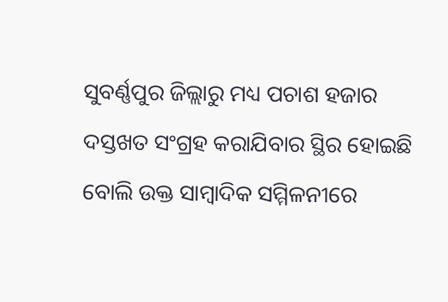ସୁବର୍ଣ୍ଣପୁର ଜିଲ୍ଲାରୁ ମଧ୍ୟ ପଚାଶ ହଜାର ଦସ୍ତଖତ ସଂଗ୍ରହ କରାଯିବାର ସ୍ଥିର ହୋଇଛି ବୋଲି ଉକ୍ତ ସାମ୍ୱାଦିକ ସମ୍ମିଳନୀରେ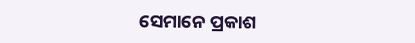ସେମାନେ ପ୍ରକାଶ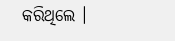କରିଥିଲେ ।